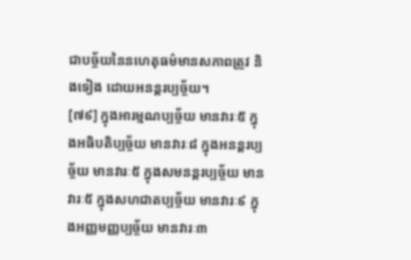ជាបច្ច័យនៃនហេតុធម៌មានសភាពត្រូវ និងទៀង ដោយអនន្តរប្បច្ច័យ។
[៧៩] ក្នុងអារម្មណប្បច្ច័យ មានវារៈ៥ ក្នុងអធិបតិប្បច្ច័យ មានវារៈ៨ ក្នុងអនន្តរប្បច្ច័យ មានវារៈ៥ ក្នុងសមនន្តរប្បច្ច័យ មានវារៈ៥ ក្នុងសហជាតប្បច្ច័យ មានវារៈ៩ ក្នុងអញ្ញមញ្ញប្បច្ច័យ មានវារៈ៣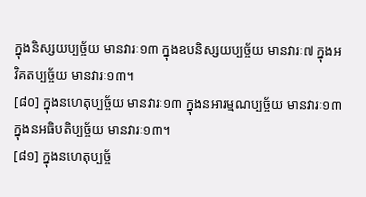ក្នុងនិស្សយប្បច្ច័យ មានវារៈ១៣ ក្នុងឧបនិស្សយប្បច្ច័យ មានវារៈ៧ ក្នុងអវិគតប្បច្ច័យ មានវារៈ១៣។
[៨០] ក្នុងនហេតុប្បច្ច័យ មានវារៈ១៣ ក្នុងនអារម្មណប្បច្ច័យ មានវារៈ១៣ ក្នុងនអធិបតិប្បច្ច័យ មានវារៈ១៣។
[៨១] ក្នុងនហេតុប្បច្ច័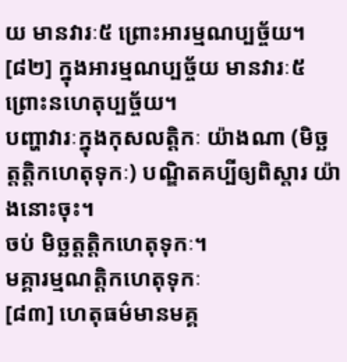យ មានវារៈ៥ ព្រោះអារម្មណប្បច្ច័យ។
[៨២] ក្នុងអារម្មណប្បច្ច័យ មានវារៈ៥ ព្រោះនហេតុប្បច្ច័យ។
បញ្ហាវារៈក្នុងកុសលត្តិកៈ យ៉ាងណា (មិច្ឆត្តត្តិកហេតុទុកៈ) បណ្ឌិតគប្បីឲ្យពិស្តារ យ៉ាងនោះចុះ។
ចប់ មិច្ឆត្តត្តិកហេតុទុកៈ។
មគ្គារម្មណត្តិកហេតុទុកៈ
[៨៣] ហេតុធម៌មានមគ្គ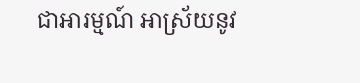ជាអារម្មណ៍ អាស្រ័យនូវ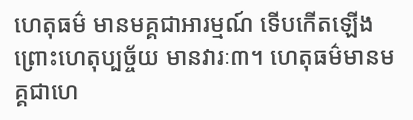ហេតុធម៌ មានមគ្គជាអារម្មណ៍ ទើបកើតឡើង ព្រោះហេតុប្បច្ច័យ មានវារៈ៣។ ហេតុធម៌មានមគ្គជាហេ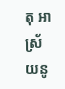តុ អាស្រ័យនូ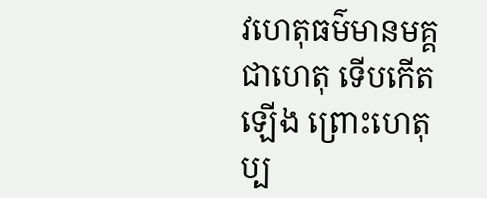វហេតុធម៌មានមគ្គជាហេតុ ទើបកើតឡើង ព្រោះហេតុប្ប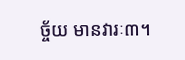ច្ច័យ មានវារៈ៣។